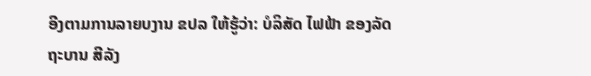ອີງຕາມການລາຍບງານ ຂປລ ໃຫ້ຮູ້ວ່າ: ບໍລິສັດ ໄຟຟ້າ ຂອງລັດຖະບານ ສີລັງ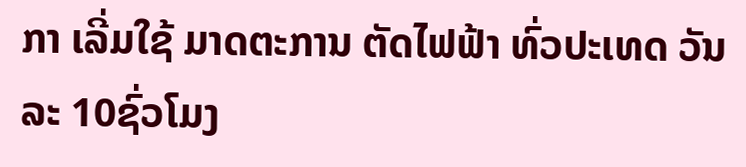ກາ ເລີ່ມໃຊ້ ມາດຕະການ ຕັດໄຟຟ້າ ທົ່ວປະເທດ ວັນລະ 10ຊົ່ວໂມງ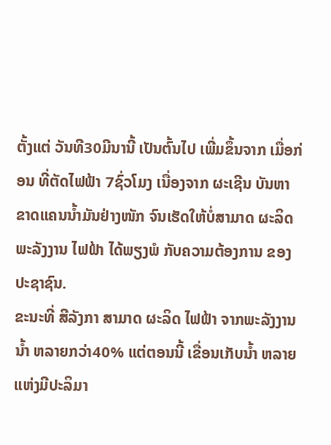ຕັ້ງແຕ່ ວັນທີ30ມີນານີ້ ເປັນຕົ້ນໄປ ເພີ່ມຂຶ້ນຈາກ ເມື່ອກ່ອນ ທີ່ຕັດໄຟຟ້າ 7ຊົ່ວໂມງ ເນື່ອງຈາກ ຜະເຊີນ ບັນຫາ ຂາດແຄນນ້ຳມັນຢ່າງໜັກ ຈົນເຮັດໃຫ້ບໍ່ສາມາດ ຜະລິດພະລັງງານ ໄຟຟ້າ ໄດ້ພຽງພໍ ກັບຄວາມຕ້ອງການ ຂອງປະຊາຊົນ.
ຂະນະທີ່ ສີລັງກາ ສາມາດ ຜະລິດ ໄຟຟ້າ ຈາກພະລັງງານນ້ຳ ຫລາຍກວ່າ40% ແຕ່ຕອນນີ້ ເຂື່ອນເກັບນ້ຳ ຫລາຍແຫ່ງມີປະລິມາ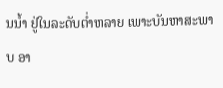ນນ້ຳ ຢູ່ໃນລະດັບຕ່ຳຫລາຍ ເພາະບັນຫາສະພາບ ອາ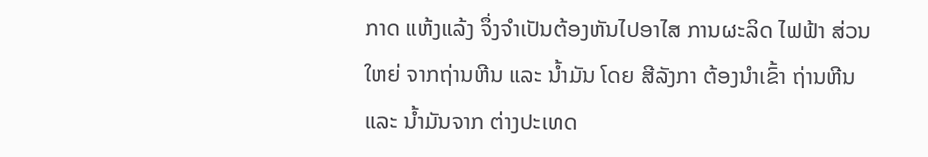ກາດ ແຫ້ງແລ້ງ ຈຶ່ງຈຳເປັນຕ້ອງຫັນໄປອາໄສ ການຜະລິດ ໄຟຟ້າ ສ່ວນໃຫຍ່ ຈາກຖ່ານຫີນ ແລະ ນ້ຳມັນ ໂດຍ ສີລັງກາ ຕ້ອງນຳເຂົ້າ ຖ່ານຫີນ ແລະ ນ້ຳມັນຈາກ ຕ່າງປະເທດ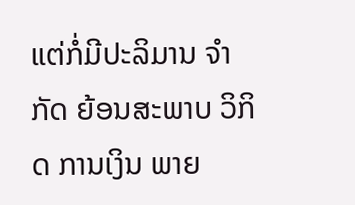ແຕ່ກໍ່ມີປະລິມານ ຈຳກັດ ຍ້ອນສະພາບ ວິກິດ ການເງິນ ພາຍ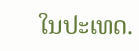ໃນປະເທດ.